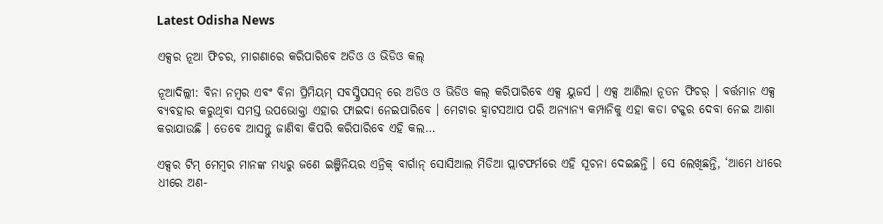Latest Odisha News

ଏକ୍ସର ନୂଆ ଫିଚର, ମାଗଣାରେ କରିପାରିବେ ଅଡିଓ ଓ ଭିଡିଓ କଲ୍

ନୂଆଦିଲ୍ଲୀ: ବିନା ନମ୍ବର ଏବଂ ବିନା ପ୍ରିମିୟମ୍ ସବସ୍କ୍ରିପସନ୍ ରେ ଅଡିଓ ଓ ଭିଡିଓ କଲ୍ କରିପାରିବେ ଏକ୍ସ ୟୁଜର୍ସ । ଏକ୍ସ ଆଣିଲା ନୂତନ ଫିଚର୍ । ବର୍ତ୍ତମାନ ଏକ୍ସ ବ୍ୟବହାର କରୁଥିବା ସମସ୍ତ ଉପଭୋକ୍ତା ଏହାର ଫାଇଦା ନେଇପାରିବେ । ମେଟାର ହ୍ଵାଟସଆପ ପରି ଅନ୍ୟାନ୍ୟ କମ୍ପାନିକୁ ଏହା କଡା ଟକ୍କର ଦେବା ନେଇ ଆଶା କରାଯାଉଛି । ତେବେ ଆସନ୍ତୁ ଜାଣିବା କିପରି କରିପାରିବେ ଏହି କଲ…

ଏକ୍ସର ଟିମ୍ ମେମ୍ବର ମାନଙ୍କ ମଧ୍ୟରୁ ଜଣେ ଇଞ୍ଜିନିୟର ଏନ୍ରିକ୍ ବାର୍ଗାନ୍ ସୋସିଆଲ ମିଡିଆ ପ୍ଲାଟଫର୍ମରେ ଏହି ସୂଚନା ଦେଇଛନ୍ତି । ସେ ଲେଖିଛନ୍ତି, ‘ଆମେ ଧୀରେ ଧୀରେ ଅଣ-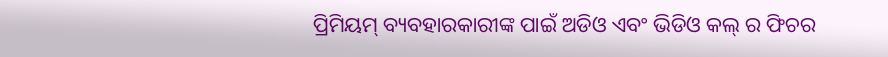ପ୍ରିମିୟମ୍ ବ୍ୟବହାରକାରୀଙ୍କ ପାଇଁ ଅଡିଓ ଏବଂ ଭିଡିଓ କଲ୍ ର ଫିଚର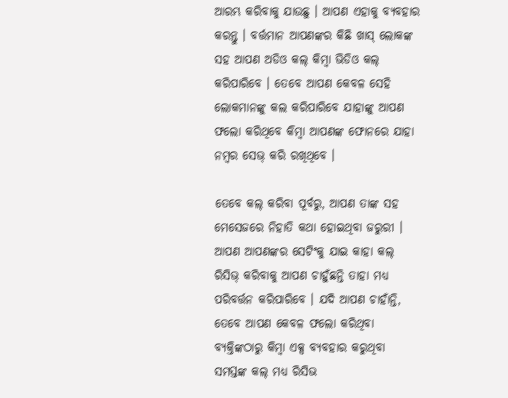ଆରମ୍ଭ କରିବାକୁ ଯାଉଛୁ । ଆପଣ ଏହାକୁ ବ୍ୟବହାର କରନ୍ତୁ । ବର୍ତ୍ତମାନ ଆପଣଙ୍କର କିଛି ଖାସ୍ ଲୋକଙ୍କ ସହ ଆପଣ ଅଡିଓ କଲ୍ କିମ୍ବା ଭିଡିଓ କଲ୍ କରିପାରିବେ । ତେବେ ଆପଣ କେବଳ ସେହି ଲୋକମାନଙ୍କୁ କଲ କରିପାରିବେ ଯାହାଙ୍କୁ ଆପଣ ଫଲୋ କରିଥିବେ କିମ୍ବା ଆପଣଙ୍କ ଫୋନରେ ଯାହା ନମ୍ବର ସେଭ୍ କରି ରଖିଥିବେ ।

ତେବେ କଲ୍ କରିବା ପୂର୍ବରୁ, ଆପଣ ତାଙ୍କ ସହ ମେସେଜରେ ନିହାତି କଥା ହୋଇଥିବା ଜରୁରୀ । ଆପଣ ଆପଣଙ୍କର ସେଟିଂକୁ ଯାଇ କାହା କଲ୍ ରିସିଭ୍ କରିବାକୁ ଆପଣ ଚାହୁଁଛନ୍ତି ତାହା ମଧ୍ୟ ପରିବର୍ତ୍ତନ କରିପାରିବେ । ଯଦି ଆପଣ ଚାହାଁନ୍ତି, ତେବେ ଆପଣ କେବଳ ଫଲୋ କରିଥିବା ବ୍ୟକ୍ତିଙ୍କଠାରୁ କିମ୍ବା ଏକ୍ସ ବ୍ୟବହାର କରୁଥିବା ସମସ୍ତଙ୍କ କଲ୍ ମଧ୍ୟ ରିସିଭ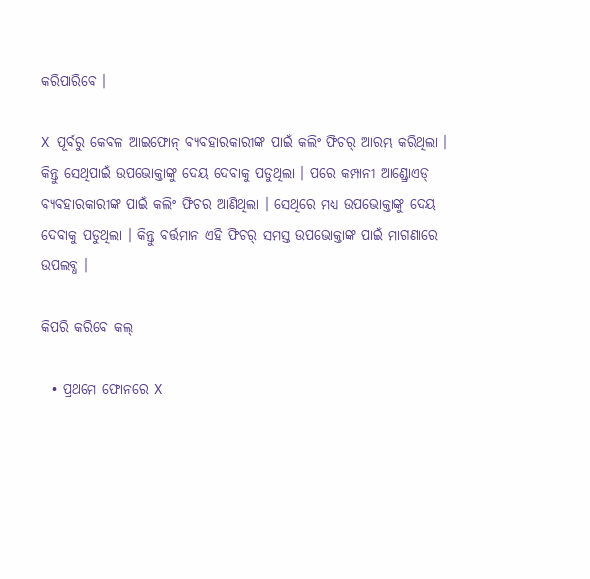କରିପାରିବେ ।

X ପୂର୍ବରୁ କେବଳ ଆଇଫୋନ୍ ବ୍ୟବହାରକାରୀଙ୍କ ପାଇଁ କଲିଂ ଫିଚର୍ ଆରମ୍ଭ କରିଥିଲା । କିନ୍ତୁ ସେଥିପାଇଁ ଉପଭୋକ୍ତାଙ୍କୁ ଦେୟ ଦେବାକୁ ପଡୁଥିଲା । ପରେ କମ୍ପାନୀ ଆଣ୍ଡ୍ରୋଏଡ୍ ବ୍ୟବହାରକାରୀଙ୍କ ପାଇଁ କଲିଂ ଫିଚର ଆଣିଥିଲା । ସେଥିରେ ମଧ୍ୟ ଉପଭୋକ୍ତାଙ୍କୁ ଦେୟ ଦେବାକୁ ପଡୁଥିଲା । କିନ୍ତୁ ବର୍ତ୍ତମାନ ଏହି ଫିଚର୍ ସମସ୍ତ ଉପଭୋକ୍ତାଙ୍କ ପାଇଁ ମାଗଣାରେ ଉପଲବ୍ଧ ।

କିପରି କରିବେ କଲ୍

  • ପ୍ରଥମେ ଫୋନରେ X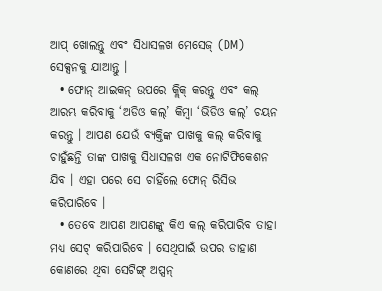ଆପ୍ ଖୋଲନ୍ତୁ ଏବଂ ସିଧାସଳଖ ମେସେଜ୍ (DM) ସେକ୍ସନକୁ ଯାଆନ୍ତୁ ।
  • ଫୋନ୍ ଆଇକନ୍ ଉପରେ କ୍ଲିକ୍ କରନ୍ତୁ ଏବଂ କଲ୍ ଆରମ୍ଭ କରିବାକୁ ‘ଅଡିଓ କଲ୍’ କିମ୍ବା ‘ଭିଡିଓ କଲ୍’ ଚୟନ କରନ୍ତୁ । ଆପଣ ଯେଉଁ ବ୍ୟକ୍ତିଙ୍କ ପାଖକୁ କଲ୍ କରିବାକୁ ଚାହୁଁଛନ୍ତି ତାଙ୍କ ପାଖକୁ ସିଧାସଳଖ ଏକ ନୋଟିଫିକେଶନ ଯିବ । ଏହା ପରେ ସେ ଚାହିଁଲେ ଫୋନ୍ ରିସିଭ କରିପାରିବେ ।
  • ତେବେ ଆପଣ ଆପଣଙ୍କୁ କିଏ କଲ୍ କରିପାରିବ ତାହା ମଧ୍ୟ ସେଟ୍ କରିପାରିବେ । ସେଥିପାଇଁ ଉପର ଡାହାଣ କୋଣରେ ଥିବା ସେଟିଙ୍ଗ୍ ଅପ୍ସନ୍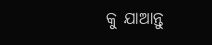କୁ ଯାଆନ୍ତୁ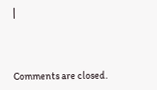|



Comments are closed.